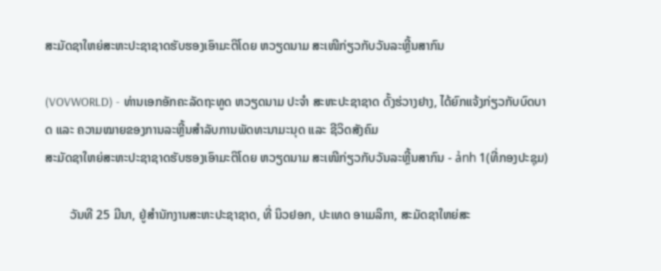ສະມັດຊາໃຫຍ່ສະຫະປະຊາຊາດຮັບຮອງເອົາມະຕິໂດຍ ຫວຽດນາມ ສະເໜີກ່ຽວກັບວັນລະຫຼີ້ນສາກົນ

(VOVWORLD) - ທ່ານເອກອັກຄະລັດຖະທູດ ຫວຽດນາມ ປະຈຳ ສະຫະປະຊາຊາດ ດັ້ງຮ່ວາງຢາງ, ໄດ້ຍົກແຈ້ງກ່ຽວກັບບົດບາດ ແລະ ຄວາມໝາຍຂອງການລະຫຼີ້ນສຳລັບການພັດທະນາມະນຸດ ແລະ ຊີວິດສັງຄົມ
ສະມັດຊາໃຫຍ່ສະຫະປະຊາຊາດຮັບຮອງເອົາມະຕິໂດຍ ຫວຽດນາມ ສະເໜີກ່ຽວກັບວັນລະຫຼີ້ນສາກົນ - ảnh 1(ທີ່ກອງປະຊຸມ)

        ວັນທີ 25 ມີນາ, ຢູ່ສຳນັກງານສະຫະປະຊາຊາດ, ທີ່ ນິວຢອກ, ປະເທດ ອາເມລິກາ, ສະມັດຊາໃຫຍ່ສະ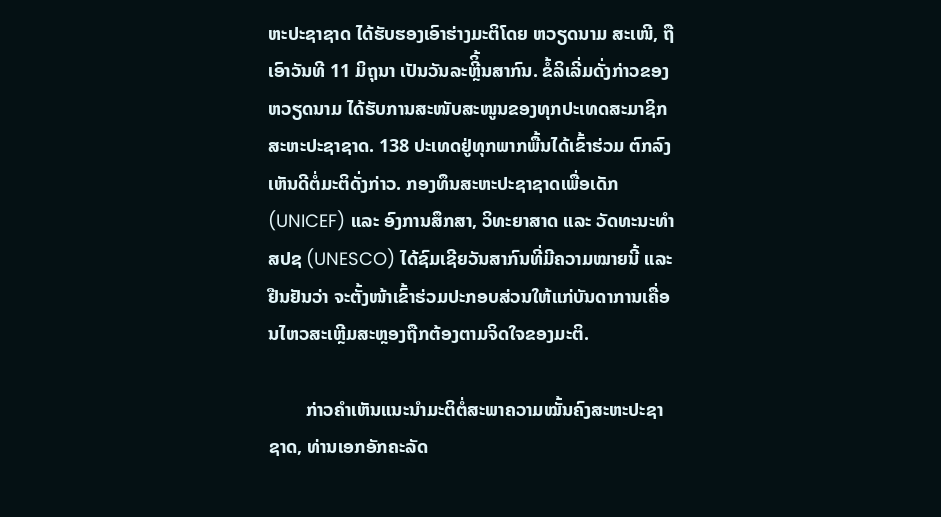ຫະປະຊາຊາດ ໄດ້ຮັບຮອງເອົາຮ່າງມະຕິໂດຍ ຫວຽດນາມ ສະເໜີ, ຖືເອົາວັນທີ 11 ມິຖຸນາ ເປັນວັນລະຫຼີິ້ນສາກົນ. ຂໍ້ລິເລີ່ມດັ່ງກ່າວຂອງ ຫວຽດນາມ ໄດ້ຮັບການສະໜັບສະໜູນຂອງທຸກປະເທດສະມາຊິກສະຫະປະຊາຊາດ. 138 ປະເທດຢູ່ທຸກພາກພື້ນໄດ້ເຂົ້າຮ່ວມ ຕົກລົງເຫັນດີຕໍ່ມະຕິດັ່ງກ່າວ. ກອງທຶນສະຫະປະຊາຊາດເພື່ອເດັກ (UNICEF) ແລະ ອົງການສຶກສາ, ວິທະຍາສາດ ແລະ ວັດທະນະທຳ ສປຊ (UNESCO) ໄດ້ຊົມເຊີຍວັນສາກົນທີ່ມີຄວາມໝາຍນີ້ ແລະ ຢືນຢັນວ່າ ຈະຕັ້ງໜ້າເຂົ້າຮ່ວມປະກອບສ່ວນໃຫ້ແກ່ບັນດາການເຄື່ອນໄຫວສະເຫຼີມສະຫຼອງຖືກຕ້ອງຕາມຈິດໃຈຂອງມະຕິ.

        ກ່າວຄຳເຫັນແນະນຳມະຕິຕໍ່ສະພາຄວາມໝັ້ນຄົງສະຫະປະຊາຊາດ, ທ່ານເອກອັກຄະລັດ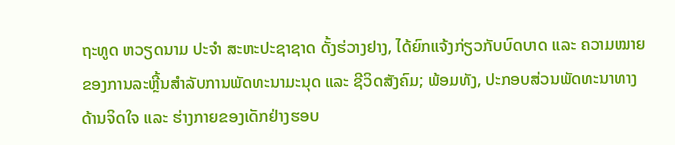ຖະທູດ ຫວຽດນາມ ປະຈຳ ສະຫະປະຊາຊາດ ດັ້ງຮ່ວາງຢາງ, ໄດ້ຍົກແຈ້ງກ່ຽວກັບບົດບາດ ແລະ ຄວາມໝາຍຂອງການລະຫຼີ້ນສຳລັບການພັດທະນາມະນຸດ ແລະ ຊີວິດສັງຄົມ; ພ້ອມທັງ, ປະກອບສ່ວນພັດທະນາທາງດ້ານຈິດໃຈ ແລະ ຮ່າງກາຍຂອງເດັກຢ່າງຮອບ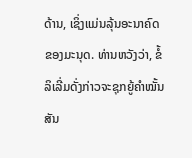ດ້ານ, ເຊິ່ງແມ່ນລຸ້ນອະນາຄົດຂອງມະນຸດ. ທ່ານຫວັງວ່າ, ຂໍ້ລິເລີ່ມດັ່ງກ່າວຈະຊຸກຍູ້ຄຳໝັ້ນສັນ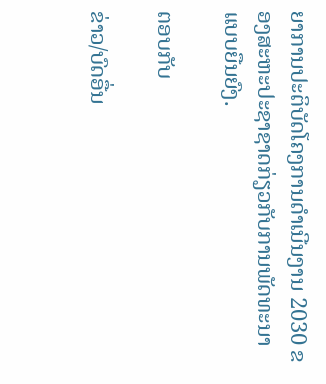ຍາການປະຕິບັດໂຄງການດຳເນີນງານ 2030 ຂອງສະຫະປະຊາຊາດກ່ຽວກັບການພັດທະນາແບບຍືນຍົງ.

ຕອບກັບ

ຂ່າວ/ບົດອື່ນ